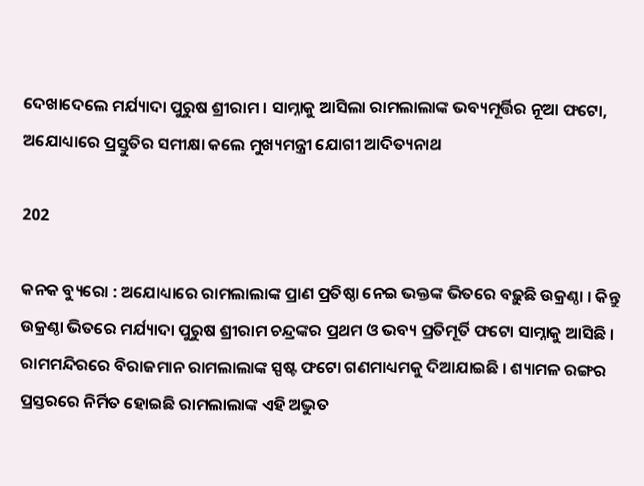ଦେଖାଦେଲେ ମର୍ଯ୍ୟାଦା ପୁରୁଷ ଶ୍ରୀରାମ । ସାମ୍ନାକୁ ଆସିଲା ରାମଲାଲାଙ୍କ ଭବ୍ୟମୂର୍ତ୍ତିର ନୂଆ ଫଟୋ, ଅଯୋଧ୍ୟାରେ ପ୍ରସ୍ତୁତିର ସମୀକ୍ଷା କଲେ ମୁଖ୍ୟମନ୍ତ୍ରୀ ଯୋଗୀ ଆଦିତ୍ୟନାଥ

202

କନକ ବ୍ୟୁରୋ : ଅଯୋଧ୍ୟାରେ ରାମଲାଲାଙ୍କ ପ୍ରାଣ ପ୍ରତିଷ୍ଠା ନେଇ ଭକ୍ତଙ୍କ ଭିତରେ ବଢ଼ୁଛି ଉକ୍ରଣ୍ଠା । କିନ୍ତୁ ଉକ୍ରଣ୍ଠା ଭିତରେ ମର୍ଯ୍ୟାଦା ପୁରୁଷ ଶ୍ରୀରାମ ଚନ୍ଦ୍ରଙ୍କର ପ୍ରଥମ ଓ ଭବ୍ୟ ପ୍ରତିମୂର୍ତି ଫଟୋ ସାମ୍ନାକୁ ଆସିଛି । ରାମମନ୍ଦିରରେ ବିରାଜମାନ ରାମଲାଲାଙ୍କ ସ୍ପଷ୍ଟ ଫଟୋ ଗଣମାଧ୍ୟମକୁ ଦିଆଯାଇଛି । ଶ୍ୟାମଳ ରଙ୍ଗର ପ୍ରସ୍ତରରେ ନିର୍ମିତ ହୋଇଛି ରାମଲାଲାଙ୍କ ଏହି ଅଦ୍ଭୁତ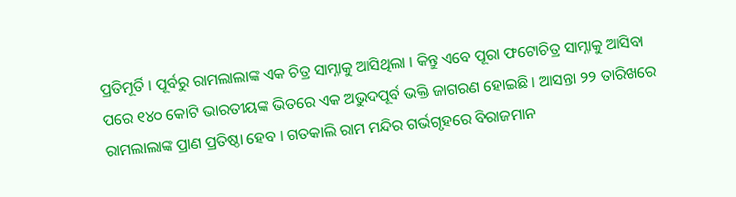ପ୍ରତିମୂର୍ତି । ପୂର୍ବରୁ ରାମଲାଲାଙ୍କ ଏକ ଚିତ୍ର ସାମ୍ନାକୁ ଆସିଥିଲା । କିନ୍ତୁ ଏବେ ପୂରା ଫଟୋଚିତ୍ର ସାମ୍ନାକୁ ଆସିବା ପରେ ୧୪୦ କୋଟି ଭାରତୀୟଙ୍କ ଭିତରେ ଏକ ଅଭୁଦପୂର୍ବ ଭକ୍ତି ଜାଗରଣ ହୋଇଛି । ଆସନ୍ତା ୨୨ ତାରିଖରେ ରାମଲାଲାଙ୍କ ପ୍ରାଣ ପ୍ରତିଷ୍ଠା ହେବ । ଗତକାଲି ରାମ ମନ୍ଦିର ଗର୍ଭଗୃହରେ ବିରାଜମାନ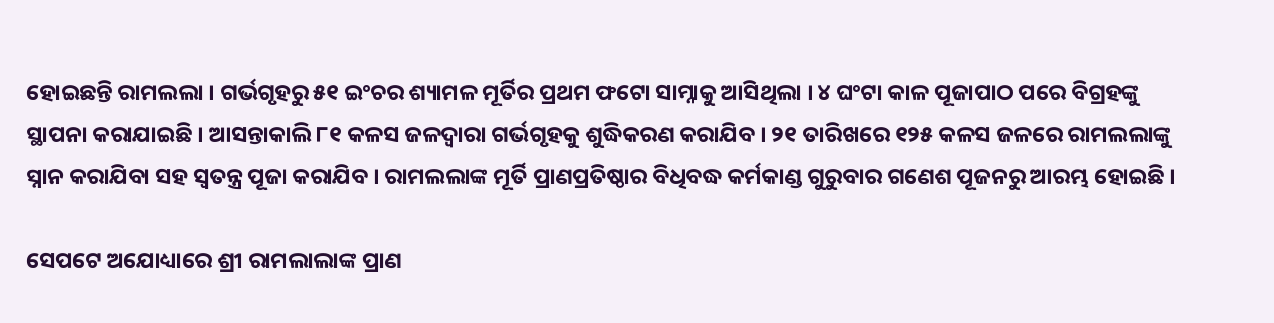ହୋଇଛନ୍ତି ରାମଲଲା । ଗର୍ଭଗୃହରୁ ୫୧ ଇଂଚର ଶ୍ୟାମଳ ମୂର୍ତିର ପ୍ରଥମ ଫଟୋ ସାମ୍ନାକୁ ଆସିଥିଲା । ୪ ଘଂଟା କାଳ ପୂଜାପାଠ ପରେ ବିଗ୍ରହଙ୍କୁ ସ୍ଥାପନା କରାଯାଇଛି । ଆସନ୍ତାକାଲି ୮୧ କଳସ ଜଳଦ୍ୱାରା ଗର୍ଭଗୃହକୁ ଶୁଦ୍ଧିକରଣ କରାଯିବ । ୨୧ ତାରିଖରେ ୧୨୫ କଳସ ଜଳରେ ରାମଲଲାଙ୍କୁ ସ୍ନାନ କରାଯିବା ସହ ସ୍ୱତନ୍ତ୍ର ପୂଜା କରାଯିବ । ରାମଲଲାଙ୍କ ମୂର୍ତି ପ୍ରାଣପ୍ରତିଷ୍ଠାର ବିଧିବଦ୍ଧ କର୍ମକାଣ୍ଡ ଗୁରୁବାର ଗଣେଶ ପୂଜନରୁ ଆରମ୍ଭ ହୋଇଛି ।

ସେପଟେ ଅଯୋଧ୍ୟାରେ ଶ୍ରୀ ରାମଲାଲାଙ୍କ ପ୍ରାଣ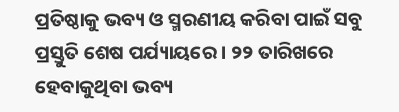ପ୍ରତିଷ୍ଠାକୁ ଭବ୍ୟ ଓ ସ୍ମରଣୀୟ କରିବା ପାଇଁ ସବୁ ପ୍ରସ୍ତୁତି ଶେଷ ପର୍ଯ୍ୟାୟରେ । ୨୨ ତାରିଖରେ ହେବାକୁଥିବା ଭବ୍ୟ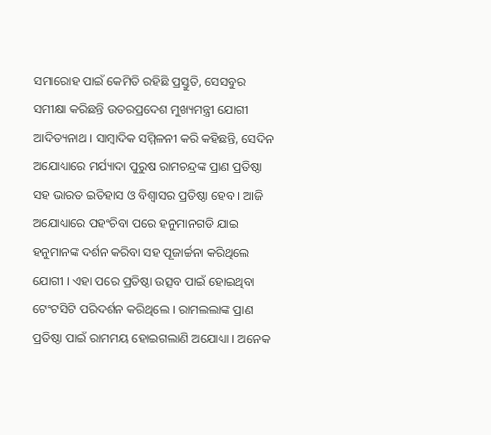ସମାରୋହ ପାଇଁ କେମିତି ରହିଛି ପ୍ରସ୍ତୁତି, ସେସବୁର ସମୀକ୍ଷା କରିଛନ୍ତି ଉତରପ୍ରଦେଶ ମୁଖ୍ୟମନ୍ତ୍ରୀ ଯୋଗୀ ଆଦିତ୍ୟନାଥ । ସାମ୍ବାଦିକ ସମ୍ମିଳନୀ କରି କହିଛନ୍ତି, ସେଦିନ ଅଯୋଧ୍ୟାରେ ମର୍ଯ୍ୟାଦା ପୁରୁଷ ରାମଚନ୍ଦ୍ରଙ୍କ ପ୍ରାଣ ପ୍ରତିଷ୍ଠା ସହ ଭାରତ ଇତିହାସ ଓ ବିଶ୍ୱାସର ପ୍ରତିଷ୍ଠା ହେବ । ଆଜି ଅଯୋଧ୍ୟାରେ ପହଂଚିବା ପରେ ହନୁମାନଗଡି ଯାଇ ହନୁମାନଙ୍କ ଦର୍ଶନ କରିବା ସହ ପୂଜାର୍ଚ୍ଚନା କରିଥିଲେ ଯୋଗୀ । ଏହା ପରେ ପ୍ରତିଷ୍ଠା ଉତ୍ସବ ପାଇଁ ହୋଇଥିବା ଟେଂଟସିଟି ପରିଦର୍ଶନ କରିଥିଲେ । ରାମଲଲାଙ୍କ ପ୍ରାଣ ପ୍ରତିଷ୍ଠା ପାଇଁ ରାମମୟ ହୋଇଗଲାଣି ଅଯୋଧ୍ୟା । ଅନେକ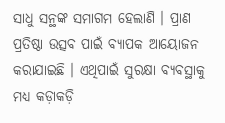ସାଧୁ ସନ୍ଥଙ୍କ ସମାଗମ ହେଲାଣି । ପ୍ରାଣ ପ୍ରତିଷ୍ଠା ଉତ୍ସବ ପାଇଁ ବ୍ୟାପକ ଆୟୋଜନ କରାଯାଇଛି । ଏଥିପାଇଁ ସୁରକ୍ଷା ବ୍ୟବସ୍ଥାକୁ ମଧ୍ୟ କଡ଼ାକଡ଼ି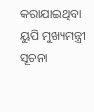କରାଯାଇଥିବା ୟୁପି ମୁଖ୍ୟମନ୍ତ୍ରୀ ସୂଚନା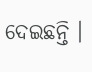ଦେଇଛନ୍ତି ।